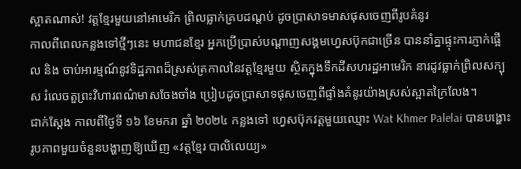ស្អាតណាស់! វត្តខ្មែរមួយនៅអាមេរិក ព្រិលធ្លាក់គ្របដណ្ដប់ ដូចប្រាសាទមាសផុសចេញពីរូបគំនូរ
កាលពីពេលកន្លងទៅថ្មីៗនេះ មហាជនខ្មែរ អ្នកប្រើប្រាស់បណ្ដាញសង្គមហ្វេសប៊ុកជាច្រើន បាននាំគ្នាផ្ទុះការភ្ញាក់ផ្អើល និង ចាប់អារម្មណ៍នូវទិដ្ឋភាពដ៏ស្រស់ត្រកាលនៃវត្តខ្មែរមួយ ស្ថិតក្នុងទឹកដីសហរដ្ឋអាមេរិក នារដូវធ្លាក់ព្រិលសក្បុស រំលេចតួព្រះវិហារពណ៌មាសចែងចាំង ប្រៀបដូចប្រាសាទផុសចេញពីផ្ទាំងគំនូរយ៉ាងស្រស់ស្អាតក្រៃលែង។
ជាក់ស្ដែង កាលពីថ្ងៃទី ១៦ ខែមករា ឆ្នាំ ២០២៤ កន្លងទៅ ហ្វេសប៊ុកវត្តមួយឈ្មោះ Wat Khmer Palelai បានបង្ហោះរូបភាពមួយចំនួនបង្ហាញឱ្យឃើញ «វត្តខ្មែរ បាលិលេយ្យ»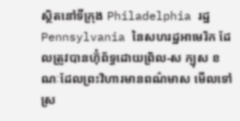ស្ថិតនៅទីក្រុង Philadelphia រដ្ឋ Pennsylvania នៃសហរដ្ឋអាមេរិក ដែលត្រូវបានហ៊ុំព័ទ្ធដោយព្រិល-ស ក្បុស ខណៈដែលព្រះវិហារមានពណ៌មាស មើលទៅស្រ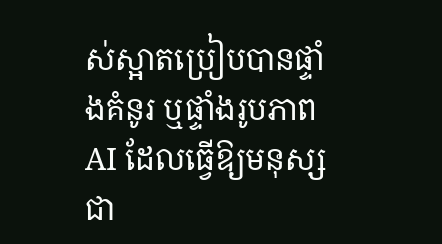ស់ស្អាតប្រៀបបានផ្ទាំងគំនូរ ឬផ្ទាំងរូបភាព AI ដែលធ្វើឱ្យមនុស្សជា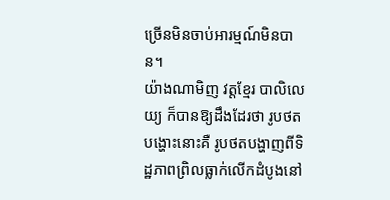ច្រើនមិនចាប់អារម្មណ៍មិនបាន។
យ៉ាងណាមិញ វត្តខ្មែរ បាលិលេយ្យ ក៏បានឱ្យដឹងដែរថា រូបថតបង្ហោះនោះគឺ រូបថតបង្ហាញពីទិដ្ឋភាពព្រិលធ្លាក់លើកដំបូងនៅ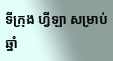ទីក្រុង ហ្វីឡា សម្រាប់ឆ្នាំ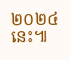២០២៤ នេះ៕